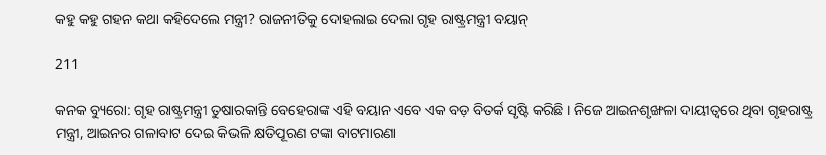କହୁ କହୁ ଗହନ କଥା କହିଦେଲେ ମନ୍ତ୍ରୀ? ରାଜନୀତିକୁ ଦୋହଲାଇ ଦେଲା ଗୃହ ରାଷ୍ଟ୍ରମନ୍ତ୍ରୀ ବୟାନ୍

211

କନକ ବ୍ୟୁରୋ: ଗୃହ ରାଷ୍ଟ୍ରମନ୍ତ୍ରୀ ତୁଷାରକାନ୍ତି ବେହେରାଙ୍କ ଏହି ବୟାନ ଏବେ ଏକ ବଡ଼ ବିତର୍କ ସୃଷ୍ଟି କରିଛି । ନିଜେ ଆଇନଶୃଙ୍ଖଳା ଦାୟୀତ୍ୱରେ ଥିବା ଗୃହରାଷ୍ଟ୍ର ମନ୍ତ୍ରୀ, ଆଇନର ଗଳାବାଟ ଦେଇ କିଭଳି କ୍ଷତିପୂରଣ ଟଙ୍କା ବାଟମାରଣା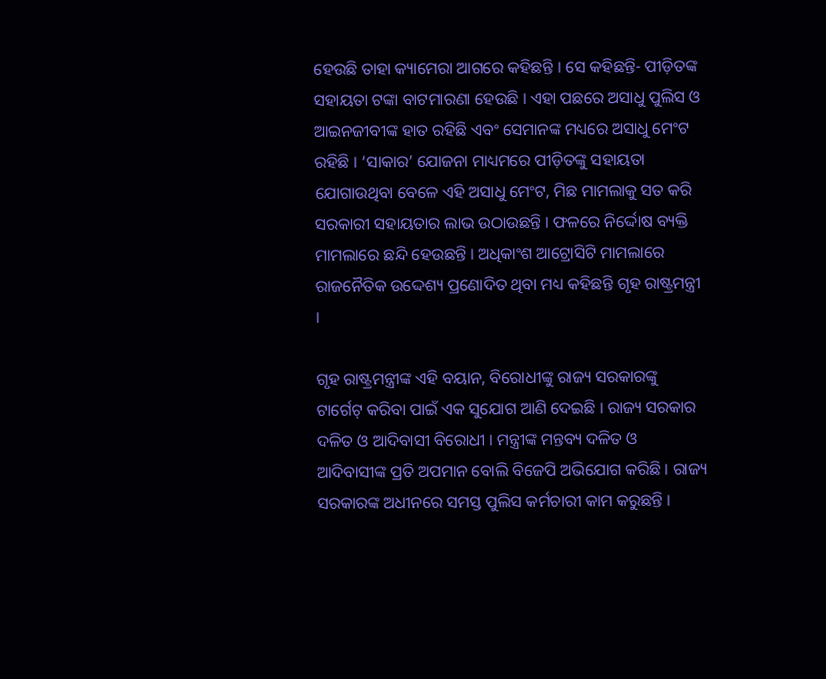ହେଉଛି ତାହା କ୍ୟାମେରା ଆଗରେ କହିଛନ୍ତି । ସେ କହିଛନ୍ତି- ପୀଡ଼ିତଙ୍କ ସହାୟତା ଟଙ୍କା ବାଟମାରଣା ହେଉଛି । ଏହା ପଛରେ ଅସାଧୁ ପୁଲିସ ଓ ଆଇନଜୀବୀଙ୍କ ହାତ ରହିଛି ଏବଂ ସେମାନଙ୍କ ମଧ୍ୟରେ ଅସାଧୁ ମେଂଟ ରହିଛି । ‘ସାକାର’ ଯୋଜନା ମାଧ୍ୟମରେ ପୀଡ଼ିତଙ୍କୁ ସହାୟତା ଯୋଗାଉଥିବା ବେଳେ ଏହି ଅସାଧୁ ମେଂଟ, ମିଛ ମାମଲାକୁ ସତ କରି ସରକାରୀ ସହାୟତାର ଲାଭ ଉଠାଉଛନ୍ତି । ଫଳରେ ନିର୍ଦ୍ଦୋଷ ବ୍ୟକ୍ତି ମାମଲାରେ ଛନ୍ଦି ହେଉଛନ୍ତି । ଅଧିକାଂଶ ଆଟ୍ରୋସିଟି ମାମଲାରେ ରାଜନୈତିକ ଉଦ୍ଦେଶ୍ୟ ପ୍ରଣୋଦିତ ଥିବା ମଧ୍ୟ କହିଛନ୍ତି ଗୃହ ରାଷ୍ଟ୍ରମନ୍ତ୍ରୀ ।

ଗୃହ ରାଷ୍ଟ୍ରମନ୍ତ୍ରୀଙ୍କ ଏହି ବୟାନ, ବିରୋଧୀଙ୍କୁ ରାଜ୍ୟ ସରକାରଙ୍କୁ ଟାର୍ଗେଟ୍ କରିବା ପାଇଁ ଏକ ସୁଯୋଗ ଆଣି ଦେଇଛି । ରାଜ୍ୟ ସରକାର ଦଳିତ ଓ ଆଦିବାସୀ ବିରୋଧୀ । ମନ୍ତ୍ରୀଙ୍କ ମନ୍ତବ୍ୟ ଦଳିତ ଓ ଆଦିବାସୀଙ୍କ ପ୍ରତି ଅପମାନ ବୋଲି ବିଜେପି ଅଭିଯୋଗ କରିଛି । ରାଜ୍ୟ ସରକାରଙ୍କ ଅଧୀନରେ ସମସ୍ତ ପୁଲିସ କର୍ମଚାରୀ କାମ କରୁଛନ୍ତି ।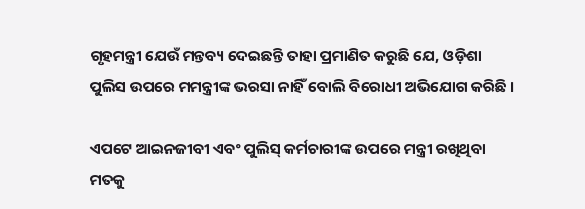ଗୃହମନ୍ତ୍ରୀ ଯେଉଁ ମନ୍ତବ୍ୟ ଦେଇଛନ୍ତି ତାହା ପ୍ରମାଣିତ କରୁଛି ଯେ, ଓଡ଼ିଶା ପୁଲିସ ଉପରେ ମମନ୍ତ୍ରୀଙ୍କ ଭରସା ନାହିଁ ବୋଲି ବିରୋଧୀ ଅଭିଯୋଗ କରିଛି ।

ଏପଟେ ଆଇନଜୀବୀ ଏବଂ ପୁଲିସ୍ କର୍ମଚାରୀଙ୍କ ଉପରେ ମନ୍ତ୍ରୀ ରଖିଥିବା ମତକୁ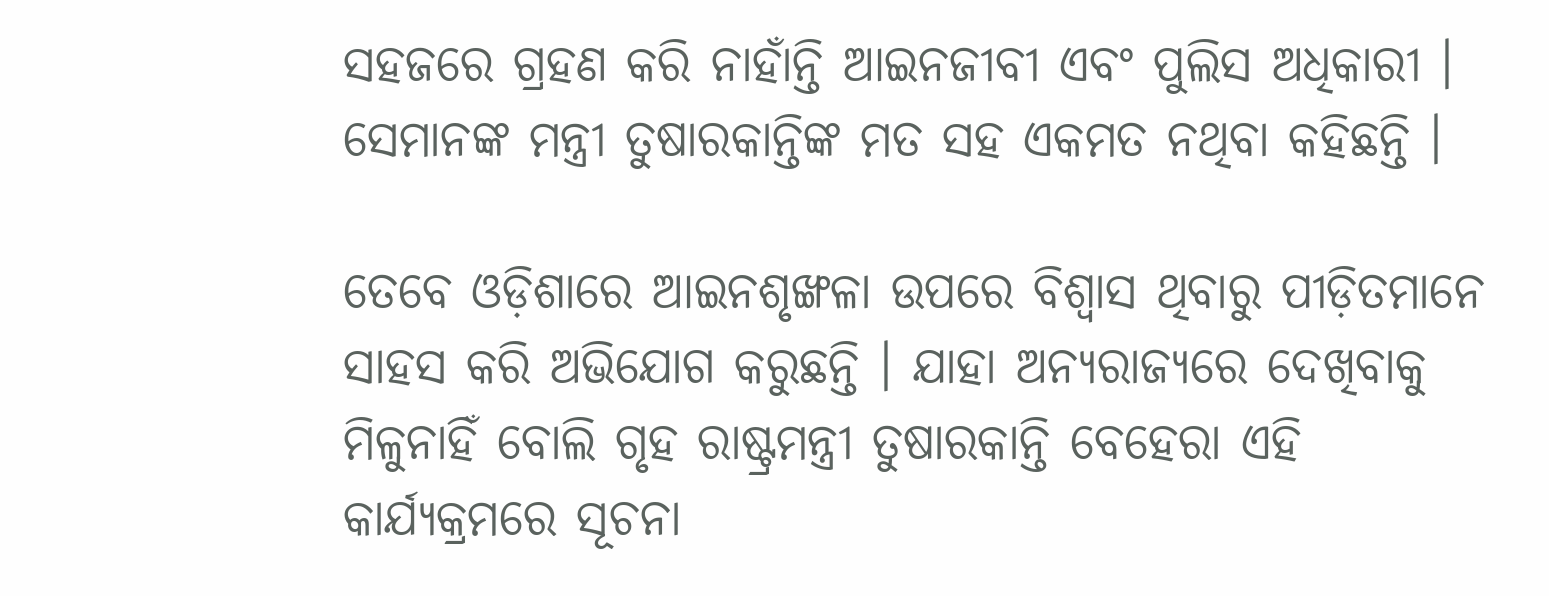ସହଜରେ ଗ୍ରହଣ କରି ନାହାଁନ୍ତି ଆଇନଜୀବୀ ଏବଂ ପୁଲିସ ଅଧିକାରୀ । ସେମାନଙ୍କ ମନ୍ତ୍ରୀ ତୁଷାରକାନ୍ତିଙ୍କ ମତ ସହ ଏକମତ ନଥିବା କହିଛନ୍ତି ।

ତେବେ ଓଡ଼ିଶାରେ ଆଇନଶୃଙ୍ଖଳା ଉପରେ ବିଶ୍ୱାସ ଥିବାରୁ ପୀଡ଼ିତମାନେ ସାହସ କରି ଅଭିଯୋଗ କରୁଛନ୍ତି । ଯାହା ଅନ୍ୟରାଜ୍ୟରେ ଦେଖିବାକୁ ମିଳୁନାହିଁ ବୋଲି ଗୃହ ରାଷ୍ଟ୍ରମନ୍ତ୍ରୀ ତୁଷାରକାନ୍ତି ବେହେରା ଏହି କାର୍ଯ୍ୟକ୍ରମରେ ସୂଚନା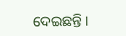ଦେଇଛନ୍ତି ।